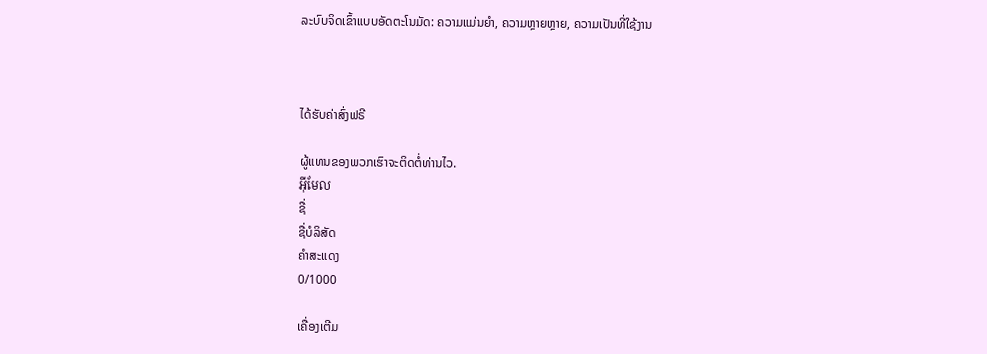ລະບົບຈິດເຂົ້າແບບອັດຕະໂນມັດ: ຄວາມແມ່ນຍຳ, ຄວາມຫຼາຍຫຼາຍ, ຄວາມເປັນທີ່ໃຊ້ງານ



ໄດ້ຮັບຄ່າສົ່ງຟຣີ

ຜູ້ແທນຂອງພວກເຮົາຈະຕິດຕໍ່ທ່ານໄວ.
អ៊ីមែល
ຊື່
ຊື່ບໍລິສັດ
ຄຳສະແດງ
0/1000

ເຄື່ອງເຕີມ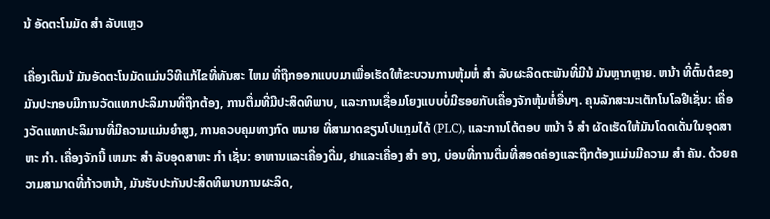ນ້ ອັດຕະໂນມັດ ສໍາ ລັບແຫຼວ

ເຄື່ອງເຕີມນ້ ມັນອັດຕະໂນມັດແມ່ນວິທີແກ້ໄຂທີ່ທັນສະ ໄຫມ ທີ່ຖືກອອກແບບມາເພື່ອເຮັດໃຫ້ຂະບວນການຫຸ້ມຫໍ່ ສໍາ ລັບຜະລິດຕະພັນທີ່ມີນ້ ມັນຫຼາກຫຼາຍ. ຫນ້າ ທີ່ຕົ້ນຕໍຂອງມັນປະກອບມີການວັດແທກປະລິມານທີ່ຖືກຕ້ອງ, ການຕື່ມທີ່ມີປະສິດທິພາບ, ແລະການເຊື່ອມໂຍງແບບບໍ່ມີຮອຍກັບເຄື່ອງຈັກຫຸ້ມຫໍ່ອື່ນໆ. ຄຸນລັກສະນະເຕັກໂນໂລຢີເຊັ່ນ: ເຄື່ອງວັດແທກປະລິມານທີ່ມີຄວາມແມ່ນຍໍາສູງ, ການຄວບຄຸມທາງກົດ ຫມາຍ ທີ່ສາມາດຂຽນໂປແກຼມໄດ້ (PLC), ແລະການໂຕ້ຕອບ ຫນ້າ ຈໍ ສໍາ ຜັດເຮັດໃຫ້ມັນໂດດເດັ່ນໃນອຸດສາຫະ ກໍາ. ເຄື່ອງຈັກນີ້ ເຫມາະ ສໍາ ລັບອຸດສາຫະ ກໍາ ເຊັ່ນ: ອາຫານແລະເຄື່ອງດື່ມ, ຢາແລະເຄື່ອງ ສໍາ ອາງ, ບ່ອນທີ່ການຕື່ມທີ່ສອດຄ່ອງແລະຖືກຕ້ອງແມ່ນມີຄວາມ ສໍາ ຄັນ. ດ້ວຍຄວາມສາມາດທີ່ກ້າວຫນ້າ, ມັນຮັບປະກັນປະສິດທິພາບການຜະລິດ,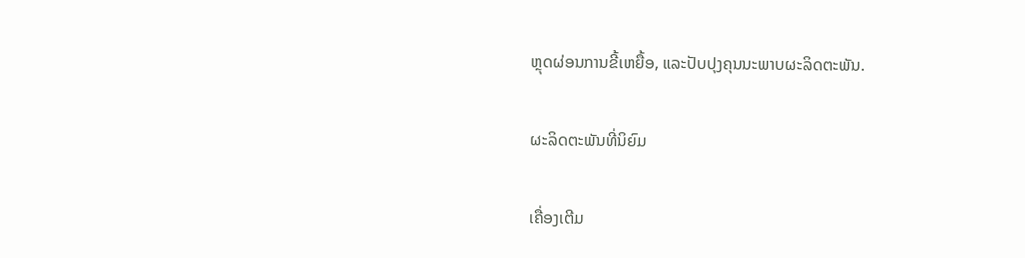ຫຼຸດຜ່ອນການຂີ້ເຫຍື້ອ, ແລະປັບປຸງຄຸນນະພາບຜະລິດຕະພັນ.

ຜະລິດຕະພັນທີ່ນິຍົມ

ເຄື່ອງເຕີມ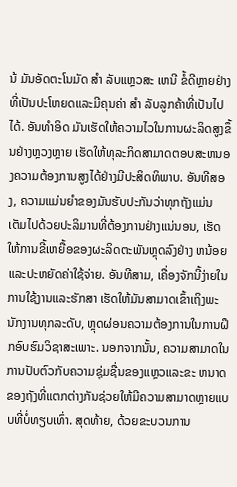ນ້ ມັນອັດຕະໂນມັດ ສໍາ ລັບແຫຼວສະ ເຫນີ ຂໍ້ດີຫຼາຍຢ່າງທີ່ເປັນປະໂຫຍດແລະມີຄຸນຄ່າ ສໍາ ລັບລູກຄ້າທີ່ເປັນໄປໄດ້. ອັນທໍາອິດ ມັນເຮັດໃຫ້ຄວາມໄວໃນການຜະລິດສູງຂຶ້ນຢ່າງຫຼວງຫຼາຍ ເຮັດໃຫ້ທຸລະກິດສາມາດຕອບສະຫນອງຄວາມຕ້ອງການສູງໄດ້ຢ່າງມີປະສິດທິພາບ. ອັນທີສອງ, ຄວາມແມ່ນຍໍາຂອງມັນຮັບປະກັນວ່າທຸກຖັງແມ່ນເຕັມໄປດ້ວຍປະລິມານທີ່ຕ້ອງການຢ່າງແນ່ນອນ, ເຮັດໃຫ້ການຂີ້ເຫຍື້ອຂອງຜະລິດຕະພັນຫຼຸດລົງຢ່າງ ຫນ້ອຍ ແລະປະຫຍັດຄ່າໃຊ້ຈ່າຍ. ອັນທີສາມ, ເຄື່ອງຈັກນີ້ງ່າຍໃນການໃຊ້ງານແລະຮັກສາ ເຮັດໃຫ້ມັນສາມາດເຂົ້າເຖິງພະນັກງານທຸກລະດັບ, ຫຼຸດຜ່ອນຄວາມຕ້ອງການໃນການຝຶກອົບຮົມວິຊາສະເພາະ. ນອກຈາກນັ້ນ, ຄວາມສາມາດໃນການປັບຕົວກັບຄວາມຊຸ່ມຊື່ນຂອງແຫຼວແລະຂະ ຫນາດ ຂອງຖັງທີ່ແຕກຕ່າງກັນຊ່ວຍໃຫ້ມີຄວາມສາມາດຫຼາຍແບບທີ່ບໍ່ທຽບເທົ່າ. ສຸດທ້າຍ, ດ້ວຍຂະບວນການ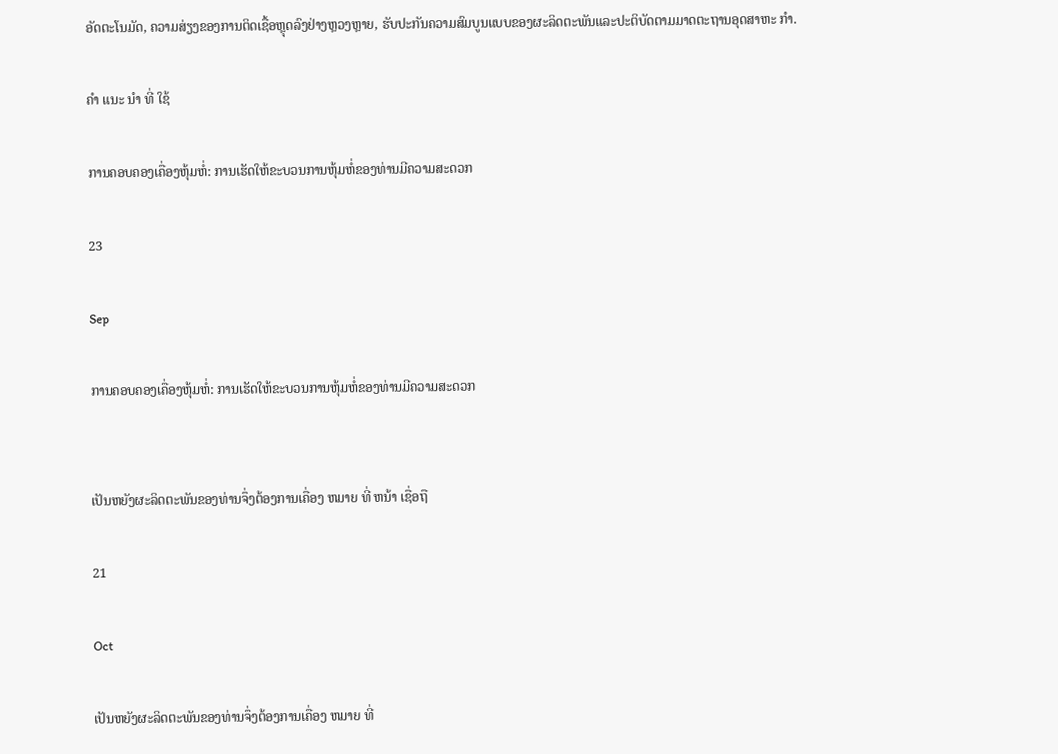ອັດຕະໂນມັດ, ຄວາມສ່ຽງຂອງການຕິດເຊື້ອຫຼຸດລົງຢ່າງຫຼວງຫຼາຍ, ຮັບປະກັນຄວາມສົມບູນແບບຂອງຜະລິດຕະພັນແລະປະຕິບັດຕາມມາດຕະຖານອຸດສາຫະ ກໍາ.

ຄໍາ ແນະ ນໍາ ທີ່ ໃຊ້

ການຄອບຄອງເຄື່ອງຫຸ້ມຫໍ່: ການເຮັດໃຫ້ຂະບວນການຫຸ້ມຫໍ່ຂອງທ່ານມີຄວາມສະດວກ

23

Sep

ການຄອບຄອງເຄື່ອງຫຸ້ມຫໍ່: ການເຮັດໃຫ້ຂະບວນການຫຸ້ມຫໍ່ຂອງທ່ານມີຄວາມສະດວກ


ເປັນຫຍັງຜະລິດຕະພັນຂອງທ່ານຈຶ່ງຕ້ອງການເຄື່ອງ ຫມາຍ ທີ່ ຫນ້າ ເຊື່ອຖື

21

Oct

ເປັນຫຍັງຜະລິດຕະພັນຂອງທ່ານຈຶ່ງຕ້ອງການເຄື່ອງ ຫມາຍ ທີ່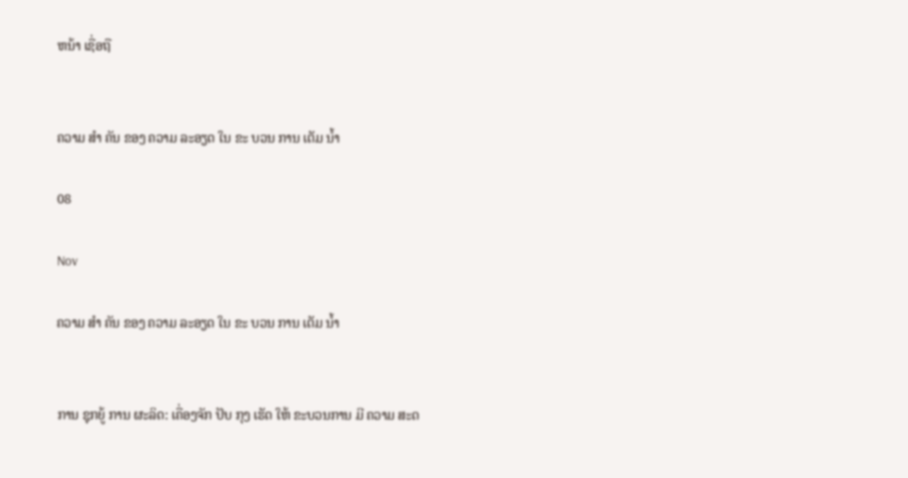ຫນ້າ ເຊື່ອຖື


ຄວາມ ສໍາ ຄັນ ຂອງ ຄວາມ ລະອຽດ ໃນ ຂະ ບວນ ການ ເຕັມ ນ້ຳ

08

Nov

ຄວາມ ສໍາ ຄັນ ຂອງ ຄວາມ ລະອຽດ ໃນ ຂະ ບວນ ການ ເຕັມ ນ້ຳ


ການ ຊຸກຍູ້ ການ ຜະລິດ: ເຄື່ອງຈັກ ປັບ ກຸງ ເຮັດ ໃຫ້ ຂະບວນການ ມີ ຄວາມ ສະດ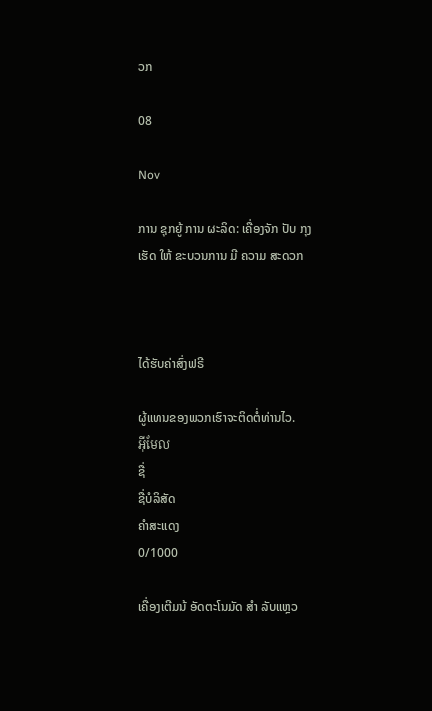ວກ

08

Nov

ການ ຊຸກຍູ້ ການ ຜະລິດ: ເຄື່ອງຈັກ ປັບ ກຸງ ເຮັດ ໃຫ້ ຂະບວນການ ມີ ຄວາມ ສະດວກ



ໄດ້ຮັບຄ່າສົ່ງຟຣີ

ຜູ້ແທນຂອງພວກເຮົາຈະຕິດຕໍ່ທ່ານໄວ.
អ៊ីមែល
ຊື່
ຊື່ບໍລິສັດ
ຄຳສະແດງ
0/1000

ເຄື່ອງເຕີມນ້ ອັດຕະໂນມັດ ສໍາ ລັບແຫຼວ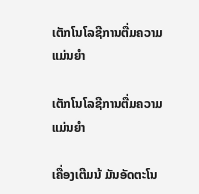ເຕັກໂນໂລຊີການຕື່ມຄວາມແມ່ນຍໍາ

ເຕັກໂນໂລຊີການຕື່ມຄວາມແມ່ນຍໍາ

ເຄື່ອງເຕີມນ້ ມັນອັດຕະໂນ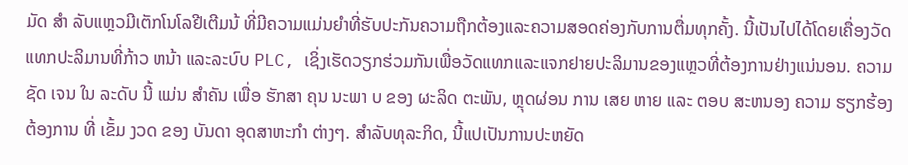ມັດ ສໍາ ລັບແຫຼວມີເຕັກໂນໂລຢີເຕີມນ້ ທີ່ມີຄວາມແມ່ນຍໍາທີ່ຮັບປະກັນຄວາມຖືກຕ້ອງແລະຄວາມສອດຄ່ອງກັບການຕື່ມທຸກຄັ້ງ. ນີ້ເປັນໄປໄດ້ໂດຍເຄື່ອງວັດແທກປະລິມານທີ່ກ້າວ ຫນ້າ ແລະລະບົບ PLC, ເຊິ່ງເຮັດວຽກຮ່ວມກັນເພື່ອວັດແທກແລະແຈກຢາຍປະລິມານຂອງແຫຼວທີ່ຕ້ອງການຢ່າງແນ່ນອນ. ຄວາມ ຊັດ ເຈນ ໃນ ລະດັບ ນີ້ ແມ່ນ ສໍາຄັນ ເພື່ອ ຮັກສາ ຄຸນ ນະພາ ບ ຂອງ ຜະລິດ ຕະພັນ, ຫຼຸດຜ່ອນ ການ ເສຍ ຫາຍ ແລະ ຕອບ ສະຫນອງ ຄວາມ ຮຽກຮ້ອງ ຕ້ອງການ ທີ່ ເຂັ້ມ ງວດ ຂອງ ບັນດາ ອຸດສາຫະກໍາ ຕ່າງໆ. ສໍາລັບທຸລະກິດ, ນີ້ແປເປັນການປະຫຍັດ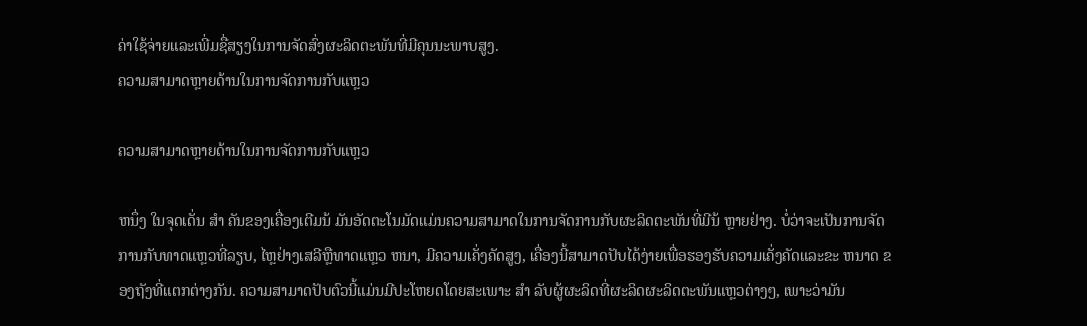ຄ່າໃຊ້ຈ່າຍແລະເພີ່ມຊື່ສຽງໃນການຈັດສົ່ງຜະລິດຕະພັນທີ່ມີຄຸນນະພາບສູງ.
ຄວາມສາມາດຫຼາຍດ້ານໃນການຈັດການກັບແຫຼວ

ຄວາມສາມາດຫຼາຍດ້ານໃນການຈັດການກັບແຫຼວ

ຫນຶ່ງ ໃນຈຸດເດັ່ນ ສໍາ ຄັນຂອງເຄື່ອງເຕີມນ້ ມັນອັດຕະໂນມັດແມ່ນຄວາມສາມາດໃນການຈັດການກັບຜະລິດຕະພັນທີ່ມີນ້ ຫຼາຍຢ່າງ. ບໍ່ວ່າຈະເປັນການຈັດການກັບທາດແຫຼວທີ່ລຽບ, ໄຫຼຢ່າງເສລີຫຼືທາດແຫຼວ ຫນາ, ມີຄວາມເຄັ່ງຄັດສູງ, ເຄື່ອງນີ້ສາມາດປັບໄດ້ງ່າຍເພື່ອຮອງຮັບຄວາມເຄັ່ງຄັດແລະຂະ ຫນາດ ຂອງຖັງທີ່ແຕກຕ່າງກັນ. ຄວາມສາມາດປັບຕົວນີ້ແມ່ນມີປະໂຫຍດໂດຍສະເພາະ ສໍາ ລັບຜູ້ຜະລິດທີ່ຜະລິດຜະລິດຕະພັນແຫຼວຕ່າງໆ, ເພາະວ່າມັນ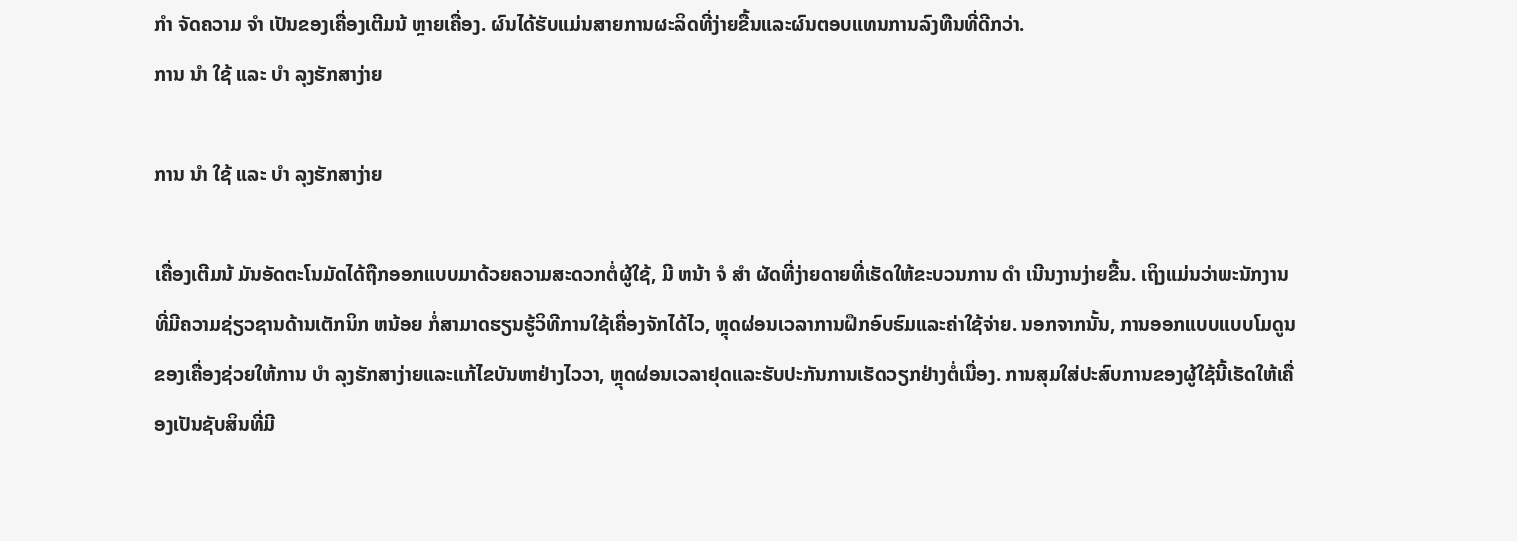ກໍາ ຈັດຄວາມ ຈໍາ ເປັນຂອງເຄື່ອງເຕີມນ້ ຫຼາຍເຄື່ອງ. ຜົນໄດ້ຮັບແມ່ນສາຍການຜະລິດທີ່ງ່າຍຂື້ນແລະຜົນຕອບແທນການລົງທືນທີ່ດີກວ່າ.
ການ ນໍາ ໃຊ້ ແລະ ບໍາ ລຸງຮັກສາງ່າຍ

ການ ນໍາ ໃຊ້ ແລະ ບໍາ ລຸງຮັກສາງ່າຍ

ເຄື່ອງເຕີມນ້ ມັນອັດຕະໂນມັດໄດ້ຖືກອອກແບບມາດ້ວຍຄວາມສະດວກຕໍ່ຜູ້ໃຊ້, ມີ ຫນ້າ ຈໍ ສໍາ ຜັດທີ່ງ່າຍດາຍທີ່ເຮັດໃຫ້ຂະບວນການ ດໍາ ເນີນງານງ່າຍຂື້ນ. ເຖິງແມ່ນວ່າພະນັກງານທີ່ມີຄວາມຊ່ຽວຊານດ້ານເຕັກນິກ ຫນ້ອຍ ກໍ່ສາມາດຮຽນຮູ້ວິທີການໃຊ້ເຄື່ອງຈັກໄດ້ໄວ, ຫຼຸດຜ່ອນເວລາການຝຶກອົບຮົມແລະຄ່າໃຊ້ຈ່າຍ. ນອກຈາກນັ້ນ, ການອອກແບບແບບໂມດູນຂອງເຄື່ອງຊ່ວຍໃຫ້ການ ບໍາ ລຸງຮັກສາງ່າຍແລະແກ້ໄຂບັນຫາຢ່າງໄວວາ, ຫຼຸດຜ່ອນເວລາຢຸດແລະຮັບປະກັນການເຮັດວຽກຢ່າງຕໍ່ເນື່ອງ. ການສຸມໃສ່ປະສົບການຂອງຜູ້ໃຊ້ນີ້ເຮັດໃຫ້ເຄື່ອງເປັນຊັບສິນທີ່ມີ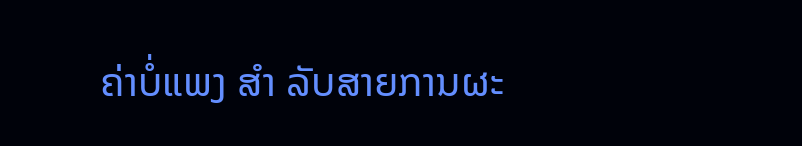ຄ່າບໍ່ແພງ ສໍາ ລັບສາຍການຜະ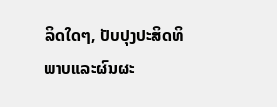ລິດໃດໆ, ປັບປຸງປະສິດທິພາບແລະຜົນຜະ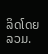ລິດໂດຍລວມ.